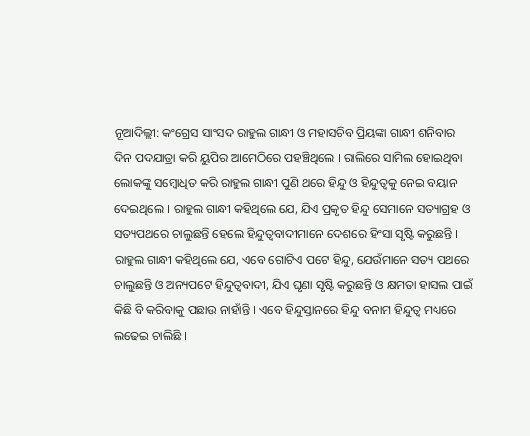ନୂଆଦିଲ୍ଲୀ: କଂଗ୍ରେସ ସାଂସଦ ରାହୁଲ ଗାନ୍ଧୀ ଓ ମହାସଚିବ ପ୍ରିୟଙ୍କା ଗାନ୍ଧୀ ଶନିବାର ଦିନ ପଦଯାତ୍ରା କରି ୟୁପିର ଆମେଠିରେ ପହଞ୍ଚିଥିଲେ । ରାଲିରେ ସାମିଲ ହୋଇଥିବା ଲୋକଙ୍କୁ ସମ୍ବୋଧିତ କରି ରାହୁଲ ଗାନ୍ଧୀ ପୁଣି ଥରେ ହିନ୍ଦୁ ଓ ହିନ୍ଦୁତ୍ୱକୁ ନେଇ ବୟାନ ଦେଇଥିଲେ । ରାହୁଲ ଗାନ୍ଧୀ କହିଥିଲେ ଯେ, ଯିଏ ପ୍ରକୃତ ହିନ୍ଦୁ ସେମାନେ ସତ୍ୟାଗ୍ରହ ଓ ସତ୍ୟପଥରେ ଚାଲୁଛନ୍ତି ହେଲେ ହିନ୍ଦୁତ୍ୱବାଦୀମାନେ ଦେଶରେ ହିଂସା ସୃଷ୍ଟି କରୁଛନ୍ତି ।
ରାହୁଲ ଗାନ୍ଧୀ କହିଥିଲେ ଯେ, ଏବେ ଗୋଟିଏ ପଟେ ହିନ୍ଦୁ, ଯେଉଁମାନେ ସତ୍ୟ ପଥରେ ଚାଲୁଛନ୍ତି ଓ ଅନ୍ୟପଟେ ହିନ୍ଦୁତ୍ୱବାଦୀ, ଯିଏ ଘୃଣା ସୃଷ୍ଟି କରୁଛନ୍ତି ଓ କ୍ଷମତା ହାସଲ ପାଇଁ କିଛି ବି କରିବାକୁ ପଛାଉ ନାହାଁନ୍ତି । ଏବେ ହିନ୍ଦୁସ୍ତାନରେ ହିନ୍ଦୁ ବନାମ ହିନ୍ଦୁତ୍ୱ ମଧ୍ୟରେ ଲଢେଇ ଚାଲିଛି ।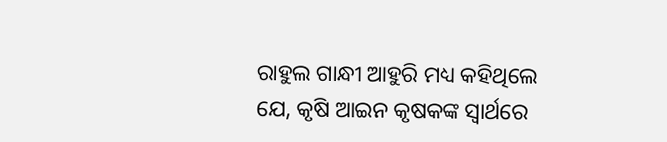ରାହୁଲ ଗାନ୍ଧୀ ଆହୁରି ମଧ୍ୟ କହିଥିଲେ ଯେ, କୃଷି ଆଇନ କୃଷକଙ୍କ ସ୍ୱାର୍ଥରେ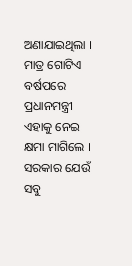ଅଣାଯାଇଥିଲା । ମାତ୍ର ଗୋଟିଏ ବର୍ଷପରେ ପ୍ରଧାନମନ୍ତ୍ରୀ ଏହାକୁ ନେଇ କ୍ଷମା ମାଗିଲେ । ସରକାର ଯେଉଁ ସବୁ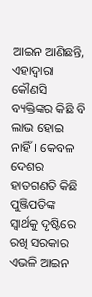ଆଇନ ଆଣିଛନ୍ତି, ଏହାଦ୍ୱାରା କୌଣସି ବ୍ୟକ୍ତିଙ୍କର କିଛି ବି ଲାଭ ହୋଇ ନାହିଁ। କେବଳ ଦେଶର ହାତଗଣତି କିଛି ପୁଞ୍ଜିପତିଙ୍କ ସ୍ୱାର୍ଥକୁ ଦୃଷ୍ଟିରେ ରଖି ସରକାର ଏଭଳି ଆଇନ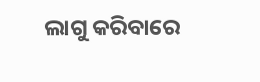ଲାଗୁ କରିବାରେ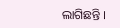ଲାଗିଛନ୍ତି ।